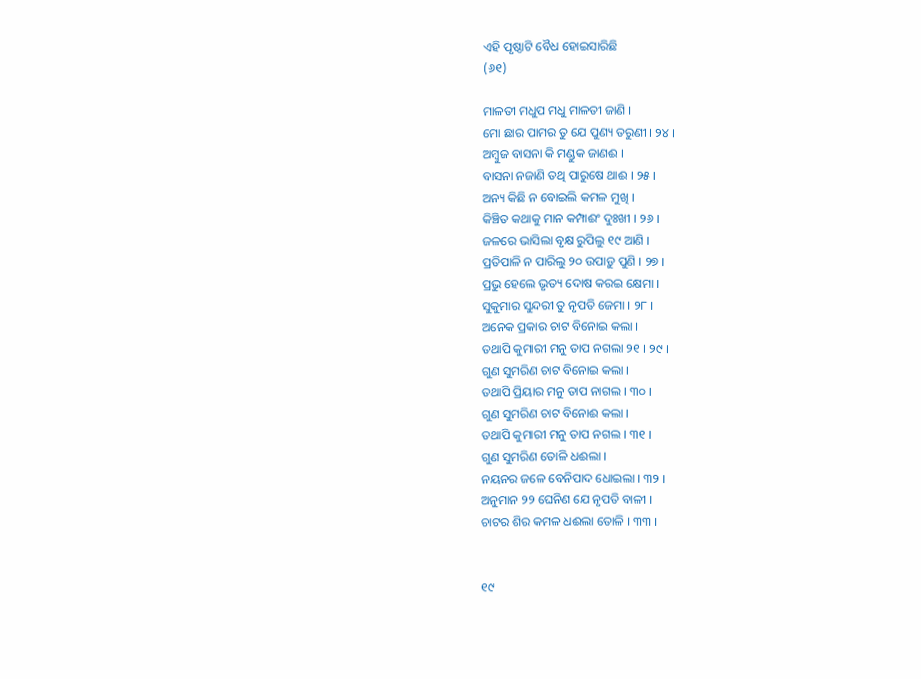ଏହି ପୃଷ୍ଠାଟି ବୈଧ ହୋଇସାରିଛି
(୬୧)

ମାଳତୀ ମଧୁପ ମଧୁ ମାଳତୀ ଜାଣି ।
ମୋ ଛାର ପାମର ତୁ ଯେ ପୁଣ୍ୟ ତରୁଣୀ । ୨୪ ।
ଅମ୍ବୁଜ ବାସନା କି ମଣ୍ଡୁକ ଜାଣଈ ।
ବାସନା ନଜାଣି ତ‌ଥି ପାରୁଷେ ଥାଈ । ୨୫ ।
ଅନ୍ୟ କିଛି ନ ବୋଇଲି କମଳ ମୁଖି ।
କିଞ୍ଚିତ କଥାକୁ ମାନ କମ୍ପାଈଂ ଦୁଃଖୀ । ୨୬ ।
ଜଳରେ ଭାସିଲା ବୃକ୍ଷ ରୁପିଲୁ ୧୯ ଆଣି ।
ପ୍ରତିପାଳି ନ ପାରିଲୁ ୨୦ ଉପାଡ଼ୁ ପୁଣି । ୨୭ ।
ପ୍ରଭୁ ହେଲେ ଭୃତ୍ୟ ଦୋଷ କରଇ କ୍ଷେମା ।
ସୁକୁମାର ସୁନ୍ଦରୀ ତୁ ନୃପତି ଜେମା । ୨୮ ।
ଅନେକ ପ୍ରକାର ଚାଟ ବିନୋଇ କଲା ।
ତଥାପି କୁମାରୀ ମନୁ ତାପ ନଗଲା ୨୧ । ୨୯ ।
ଗୁଣ ସୁମରିଣ ଚାଟ ବିନୋଇ କଲା ।
ତଥାପି ପ୍ରିୟାର ମନୁ ତାପ ନାଗଲ । ୩୦ ।
ଗୁଣ ସୁମରିଣ ଚାଟ ବିନୋଈ କଲା ।
ତଥାପି କୁମାରୀ ମନୁ ତାପ ନଗଲ । ୩୧ ।
ଗୁଣ ସୁମରିଣ ତୋଳି ଧଈଲା ।
ନୟନର ଜଳେ ବେନିପାଦ ଧୋଇଲା । ୩୨ ।
ଅନୁମାନ ୨୨ ଘେନିଣ ଯେ ନୃପତି ବାଳୀ ।
ଚାଟର ଶିର କମଳ ଧଈଲା ତୋଳି । ୩୩ ।


୧୯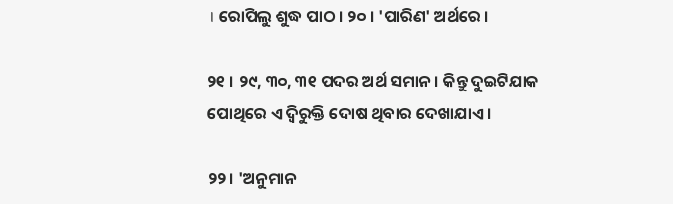। ରୋପିଲୁ ଶୁଦ୍ଧ ପାଠ । ୨୦ । 'ପାରିଣ' ଅର୍ଥରେ ।

୨୧ । ୨୯, ୩୦, ୩୧ ପଦର ଅର୍ଥ ସମାନ । କିନ୍ତୁ ଦୁଇଟିଯାକ ପୋଥିରେ ଏ ଦ୍ୱିରୁକ୍ତି ଦୋଷ ଥିବାର ଦେଖାଯାଏ ।

୨୨। 'ଅନୁମାନ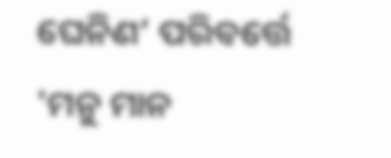ଘେନିଣ’ ପରିବର୍ତ୍ତେ 'ମନୁ ମାନ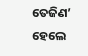ତେଜିଣ’ ହେଲେ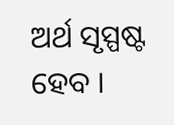ଅର୍ଥ ସୃସ୍ପଷ୍ଟ ହେବ ।